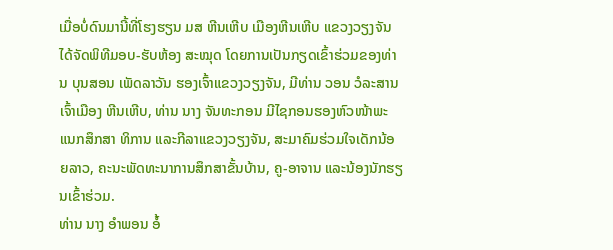ເມື່ອບໍ່ດົນມານີ້ທີ່ໂຮງຮຽນ ມສ ຫີນເຫີບ ເມືອງຫີນເຫີບ ແຂວງວຽງຈັນ ໄດ້ຈັດພິທີມອບ-ຮັບຫ້ອງ ສະໝຸດ ໂດຍການເປັນກຽດເຂົ້າຮ່ວມຂອງທ່ານ ບຸນສອນ ເພັດລາວັນ ຮອງເຈົ້າແຂວງວຽງຈັນ, ມີທ່ານ ວອນ ວໍລະສານ ເຈົ້າເມືອງ ຫີນເຫີບ, ທ່ານ ນາງ ຈັນທະກອນ ມີໄຊກອນຮອງຫົວໜ້າພະແນກສຶກສາ ທິການ ແລະກີລາແຂວງວຽງຈັນ, ສະມາຄົມຮ່ວມໃຈເດັກນ້ອຍລາວ, ຄະນະພັດທະນາການສຶກສາຂັ້ນບ້ານ, ຄູ-ອາຈານ ແລະນ້ອງນັກຮຽນເຂົ້າຮ່ວມ.
ທ່ານ ນາງ ອໍາພອນ ອໍ້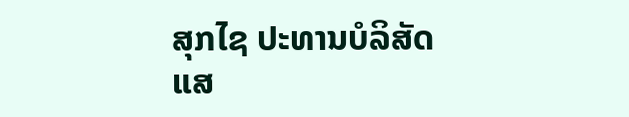ສຸກໄຊ ປະທານບໍລິສັດ ແສ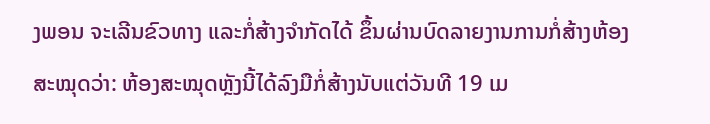ງພອນ ຈະເລີນຂົວທາງ ແລະກໍ່ສ້າງຈຳກັດໄດ້ ຂຶ້ນຜ່ານບົດລາຍງານການກໍ່ສ້າງຫ້ອງສະໝຸດວ່າ: ຫ້ອງສະໝຸດຫຼັງນີ້ໄດ້ລົງມືກໍ່ສ້າງນັບແຕ່ວັນທີ 19 ເມ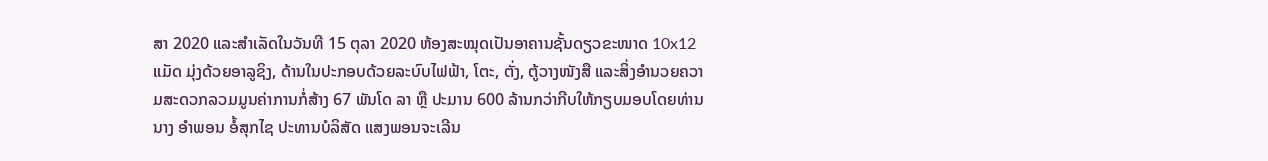ສາ 2020 ແລະສໍາເລັດໃນວັນທີ 15 ຕຸລາ 2020 ຫ້ອງສະໝຸດເປັນອາຄານຊັ້ນດຽວຂະໜາດ 10x12 ແມັດ ມຸ່ງດ້ວຍອາລູຊິງ, ດ້ານໃນປະກອບດ້ວຍລະບົບໄຟຟ້າ, ໂຕະ, ຕັ່ງ, ຕູ້ວາງໜັງສື ແລະສິ່ງອໍານວຍຄວາມສະດວກລວມມູນຄ່າການກໍ່ສ້າງ 67 ພັນໂດ ລາ ຫຼື ປະມານ 600 ລ້ານກວ່າກີບໃຫ້ກຽບມອບໂດຍທ່ານ ນາງ ອໍາພອນ ອໍ້ສຸກໄຊ ປະທານບໍລິສັດ ແສງພອນຈະເລີນ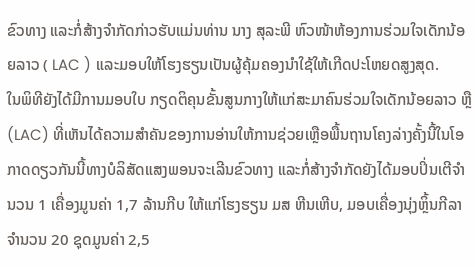ຂົວທາງ ແລະກໍ່ສ້າງຈຳກັດກ່າວຮັບແມ່ນທ່ານ ນາງ ສຸລະພີ ຫົວໜ້າຫ້ອງການຮ່ວມໃຈເດັກນ້ອຍລາວ ( LAC ) ແລະມອບໃຫ້ໂຮງຮຽນເປັນຜູ້ຄຸ້ມຄອງນໍາໃຊ້ໃຫ້ເກີດປະໂຫຍດສູງສຸດ.
ໃນພິທີຍັງໄດ້ມີການມອບໃບ ກຽດຕິຄຸນຂັ້ນສູນກາງໃຫ້ແກ່ສະມາຄົນຮ່ວມໃຈເດັກນ້ອຍລາວ ຫຼື (LAC) ທີ່ເຫັນໄດ້ຄວາມສໍາຄັນຂອງການອ່ານໃຫ້ການຊ່ວຍເຫຼືອພື້ນຖານໂຄງລ່າງຄັ້ງນີ້ໃນໂອກາດດຽວກັນນີ້ທາງບໍລິສັດແສງພອນຈະເລີນຂົວທາງ ແລະກໍ່ສ້າງຈຳກັດຍັງໄດ້ມອບປິ່ນເຕີຈໍານວນ 1 ເຄື່ອງມູນຄ່າ 1,7 ລ້ານກີບ ໃຫ້ແກ່ໂຮງຮຽນ ມສ ຫີນເຫີບ, ມອບເຄື່ອງນຸ່ງຫຼິ້ນກີລາຈໍານວນ 20 ຊຸດມູນຄ່າ 2,5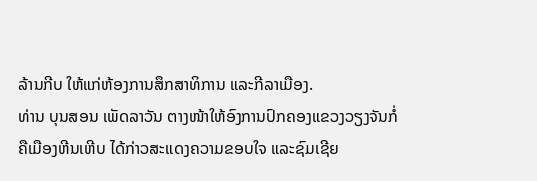ລ້ານກີບ ໃຫ້ແກ່ຫ້ອງການສຶກສາທິການ ແລະກີລາເມືອງ.
ທ່ານ ບຸນສອນ ເພັດລາວັນ ຕາງໜ້າໃຫ້ອົງການປົກຄອງແຂວງວຽງຈັນກໍ່ຄືເມືອງຫີນເຫີບ ໄດ້ກ່າວສະແດງຄວາມຂອບໃຈ ແລະຊົມເຊີຍ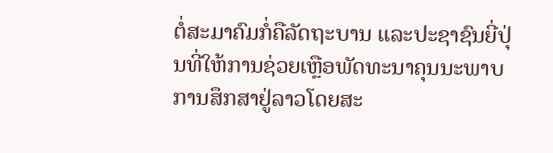ຕໍ່ສະມາຄົມກໍ່ຄືລັດຖະບານ ແລະປະຊາຊົນຍີ່ປຸ່ນທີ່ໃຫ້ການຊ່ວຍເຫຼືອພັດທະນາຄຸນນະພາບການສຶກສາຢູ່ລາວໂດຍສະ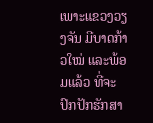ເພາະແຂວງວຽງຈັນ ມີບາດກ້າວໃໝ່ ແລະພ້ອມແລ້ວ ທີ່ຈະປົກປັກຮັກສາ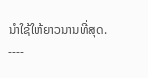ນໍາໃຊ້ໃຫ້ຍາວນານທີ່ສຸດ.
----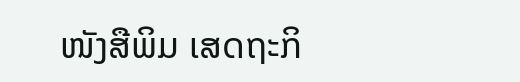ໜັງສືພິມ ເສດຖະກິ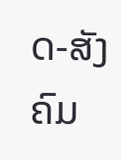ດ-ສັງຄົມ